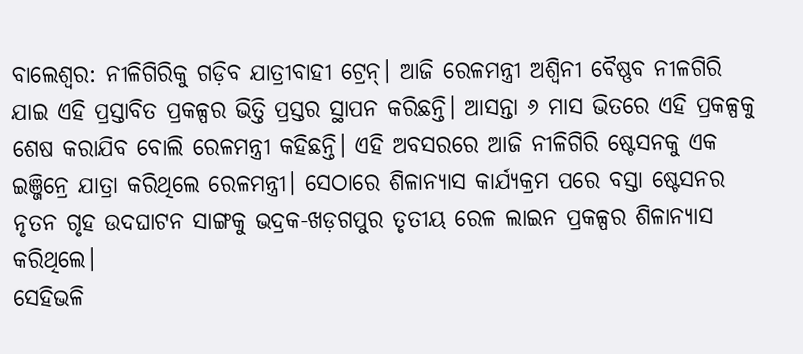ବାଲେଶ୍ୱର: ନୀଳିଗିରିକୁ ଗଡ଼ିବ ଯାତ୍ରୀବାହୀ ଟ୍ରେନ୍। ଆଜି ରେଳମନ୍ତ୍ରୀ ଅଶ୍ୱିନୀ ବୈଷ୍ଣବ ନୀଳଗିରି ଯାଇ ଏହି ପ୍ରସ୍ତାବିତ ପ୍ରକଳ୍ପର ଭିତ୍ତି ପ୍ରସ୍ତର ସ୍ଥାପନ କରିଛନ୍ତି। ଆସନ୍ତା ୬ ମାସ ଭିତରେ ଏହି ପ୍ରକଳ୍ପକୁ ଶେଷ କରାଯିବ ବୋଲି ରେଳମନ୍ତ୍ରୀ କହିଛନ୍ତି। ଏହି ଅବସରରେ ଆଜି ନୀଳିଗିରି ଷ୍ଟେସନକୁ ଏକ ଇଞ୍ଜିନ୍ରେ ଯାତ୍ରା କରିଥିଲେ ରେଳମନ୍ତ୍ରୀ। ସେଠାରେ ଶିଳାନ୍ୟାସ କାର୍ଯ୍ୟକ୍ରମ ପରେ ବସ୍ତା ଷ୍ଟେସନର ନୃତନ ଗୃହ ଉଦଘାଟନ ସାଙ୍ଗକୁ ଭଦ୍ରକ-ଖଡ଼ଗପୁର ତୃତୀୟ ରେଳ ଲାଇନ ପ୍ରକଳ୍ପର ଶିଳାନ୍ୟାସ କରିଥିଲେ।
ସେହିଭଳି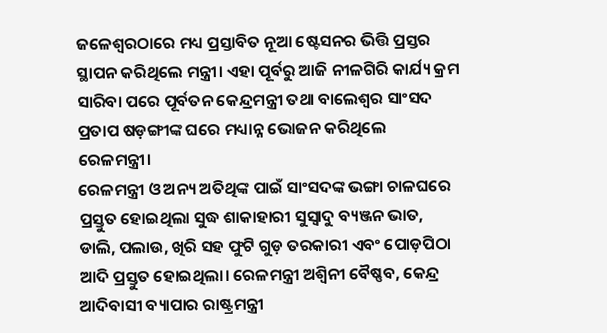ଜଳେଶ୍ୱରଠାରେ ମଧ୍ୟ ପ୍ରସ୍ତାବିତ ନୂଆ ଷ୍ଟେସନର ଭିତ୍ତି ପ୍ରସ୍ତର ସ୍ଥାପନ କରିଥିଲେ ମନ୍ତ୍ରୀ। ଏହା ପୂର୍ବରୁ ଆଜି ନୀଳଗିରି କାର୍ଯ୍ୟ କ୍ରମ ସାରିବା ପରେ ପୂର୍ବତନ କେନ୍ଦ୍ରମନ୍ତ୍ରୀ ତଥା ବାଲେଶ୍ୱର ସାଂସଦ ପ୍ରତାପ ଷଡ଼ଙ୍ଗୀଙ୍କ ଘରେ ମଧ୍ୟାନ୍ନ ଭୋଜନ କରିଥିଲେ ରେଳମନ୍ତ୍ରୀ।
ରେଳମନ୍ତ୍ରୀ ଓ ଅନ୍ୟ ଅତିଥିଙ୍କ ପାଇଁ ସାଂସଦଙ୍କ ଭଙ୍ଗା ଚାଳଘରେ ପ୍ରସ୍ତୁତ ହୋଇଥିଲା ସୁଦ୍ଧ ଶାକାହାରୀ ସୁସ୍ୱାଦୁ ବ୍ୟଞ୍ଜନ ଭାତ, ଡାଲି, ପଲାଉ, ଖିରି ସହ ଫୁଟି ଗୁଡ଼ ତରକାରୀ ଏବଂ ପୋଡ଼ପିଠା ଆଦି ପ୍ରସ୍ତୁତ ହୋଇଥିଲା। ରେଳମନ୍ତ୍ରୀ ଅଶ୍ୱିନୀ ବୈଷ୍ଣବ, କେନ୍ଦ୍ର ଆଦିବାସୀ ବ୍ୟାପାର ରାଷ୍ଟ୍ରମନ୍ତ୍ରୀ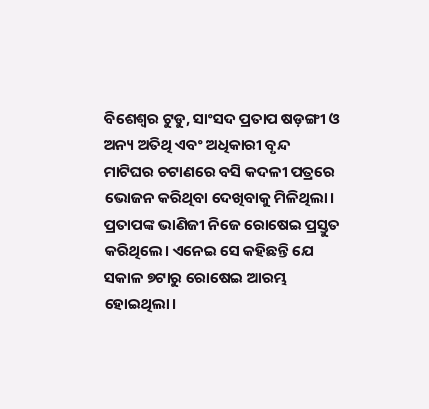ବିଶେଶ୍ୱର ଟୁଡୁ, ସାଂସଦ ପ୍ରତାପ ଷଡ଼ଙ୍ଗୀ ଓ ଅନ୍ୟ ଅତିଥି ଏବଂ ଅଧିକାରୀ ବୃନ୍ଦ ମାଟିଘର ଚଟାଣରେ ବସି କଦଳୀ ପତ୍ରରେ ଭୋଜନ କରିଥିବା ଦେଖିବାକୁ ମିଳିଥିଲା।
ପ୍ରତାପଙ୍କ ଭାଣିଜୀ ନିଜେ ରୋଷେଇ ପ୍ରସ୍ତୁତ କରିଥିଲେ। ଏନେଇ ସେ କହିଛନ୍ତି ଯେ ସକାଳ ୭ଟାରୁ ରୋଷେଇ ଆରମ୍ଭ ହୋଇଥିଲା।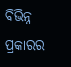ବିଭିନ୍ନ ପ୍ରକାରର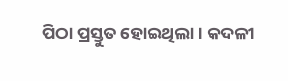ପିଠା ପ୍ରସ୍ତୁତ ହୋଇଥିଲା। କଦଳୀ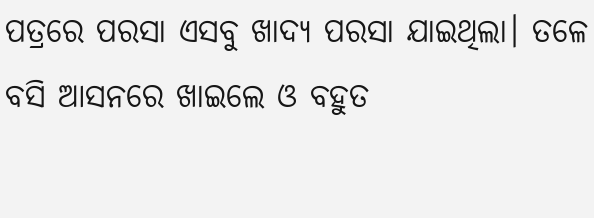ପତ୍ରରେ ପରସା ଏସବୁ ଖାଦ୍ୟ ପରସା ଯାଇଥିଲା। ତଳେ ବସି ଆସନରେ ଖାଇଲେ ଓ ବହୁତ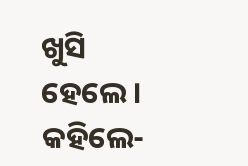ଖୁସି ହେଲେ। କହିଲେ-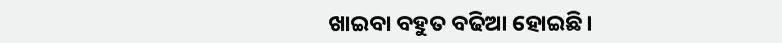ଖାଇବା ବହୁତ ବଢିଆ ହୋଇଛି।